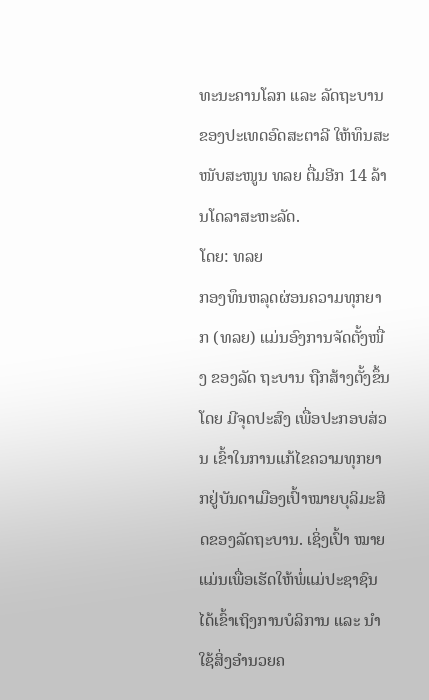ທະນະຄານໂລກ ແລະ ລັດຖະບານຂອງປະເທດອົດສະຕາລີ ໃຫ້ທຶນສະໜັບສະໜູນ ທລຍ ຕື່ມອີກ 14 ລ້ານໂດລາສະຫະລັດ.
ໂດຍ: ທລຍ
ກອງທຶນຫລຸດຜ່ອນຄວາມທຸກຍາກ (ທລຍ) ແມ່ນອົງການຈັດຕັ້ງໜື່ງ ຂອງລັດ ຖະບານ ຖືກສ້າງຕັ້ງຂຶ້ນ ໂດຍ ມີຈຸດປະສົງ ເພື່ອປະກອບສ່ວນ ເຂົ້າໃນການແກ້ໄຂຄວາມທຸກຍາກຢູ່ບັນດາເມືອງເປົ້າໝາຍບຸລິມະສິດຂອງລັດຖະບານ. ເຊິ່ງເປົ້າ ໝາຍ ແມ່ນເພື່ອເຮັດໃຫ້ພໍ່ແມ່ປະຊາຊົນ ໄດ້ເຂົ້າເຖິງການບໍລິການ ແລະ ນຳໃຊ້ສິ່ງອໍານວຍຄ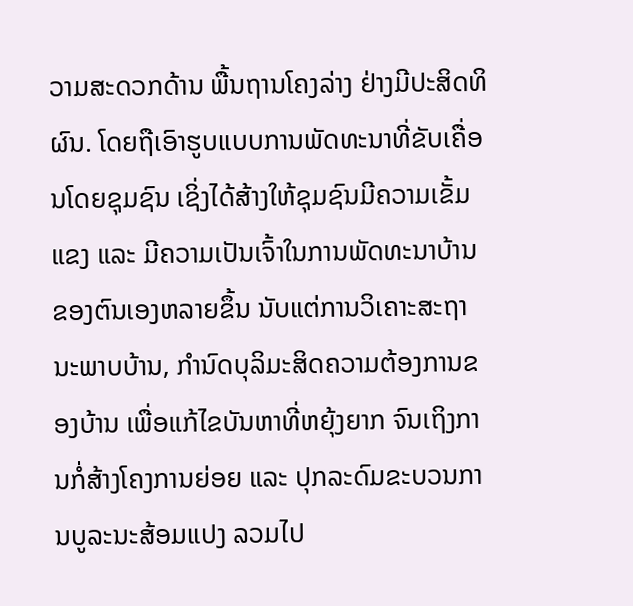ວາມສະດວກດ້ານ ພື້ນຖານໂຄງລ່າງ ຢ່າງມີປະສິດທິຜົນ. ໂດຍຖືເອົາຮູບແບບການພັດທະນາທີ່ຂັບເຄື່ອນໂດຍຊຸມຊົນ ເຊິ່ງໄດ້ສ້າງໃຫ້ຊຸມຊົນມີຄວາມເຂັ້ມ ແຂງ ແລະ ມີຄວາມເປັນເຈົ້າໃນການພັດທະນາບ້ານຂອງຕົນເອງຫລາຍຂຶ້ນ ນັບແຕ່ການວິເຄາະສະຖານະພາບບ້ານ, ກຳນົດບຸລິມະສິດຄວາມຕ້ອງການຂອງບ້ານ ເພື່ອແກ້ໄຂບັນຫາທີ່ຫຍຸ້ງຍາກ ຈົນເຖິງການກໍ່ສ້າງໂຄງການຍ່ອຍ ແລະ ປຸກລະດົມຂະບວນການບູລະນະສ້ອມແປງ ລວມໄປ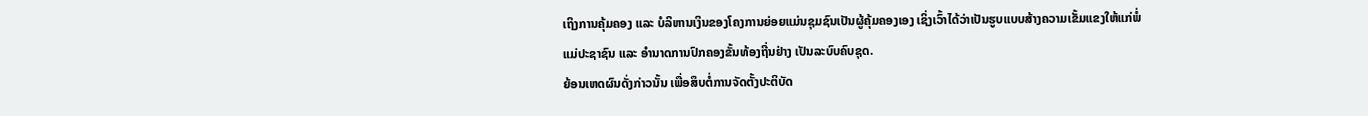ເຖິງການຄຸ້ມຄອງ ແລະ ບໍລິຫານເງິນຂອງໂຄງການຍ່ອຍແມ່ນຊຸມຊົນເປັນຜູ້ຄຸ້ມຄອງເອງ ເຊິ່ງເວົ້າໄດ້ວ່າເປັນຮູບແບບສ້າງຄວາມເຂັ້ມແຂງໃຫ້ແກ່ພໍ່ແມ່ປະຊາຊົນ ແລະ ອຳນາດການປົກຄອງຂັ້ນທ້ອງຖີ່ນຢ່າງ ເປັນລະບົບຄົບຊຸດ.
ຍ້ອນເຫດຜົນດັ່ງກ່າວນັ້ນ ເພື່ອສຶບຕໍ່ການຈັດຕັ້ງປະຕິບັດ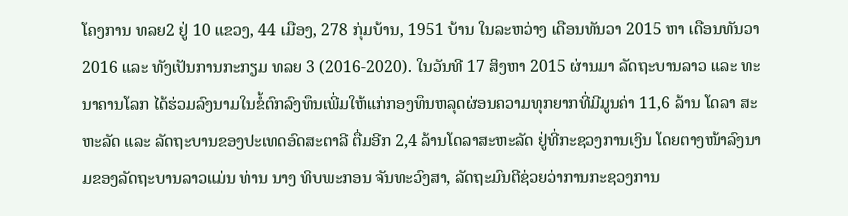ໂຄງການ ທລຍ2 ຢູ່ 10 ແຂວງ, 44 ເມືອງ, 278 ກຸ່ມບ້ານ, 1951 ບ້ານ ໃນລະຫວ່າງ ເດືອນທັນວາ 2015 ຫາ ເດືອນທັນວາ 2016 ແລະ ທັງເປັນການກະກຽມ ທລຍ 3 (2016-2020). ໃນວັນທີ 17 ສິງຫາ 2015 ຜ່ານມາ ລັດຖະບານລາວ ແລະ ທະນາຄານໂລກ ໄດ້ຮ່ວມລົງນາມໃນຂໍ້ຕົກລົງທຶນເພີ່ມໃຫ້ແກ່ກອງທຶນຫລຸດຜ່ອນຄວາມທຸກຍາກທີ່ມີມູນຄ່າ 11,6 ລ້ານ ໂດລາ ສະຫະລັດ ແລະ ລັດຖະບານຂອງປະເທດອົດສະຕາລີ ຕື່ມອີກ 2,4 ລ້ານໂດລາສະຫະລັດ ຢູ່ທີ່ກະຊວງການເງິນ ໂດຍຕາງໜ້າລົງນາມຂອງລັດຖະບານລາວແມ່ນ ທ່ານ ນາງ ທິບພະກອນ ຈັນທະວົງສາ, ລັດຖະມົນຕີຊ່ວຍວ່າການກະຊວງການ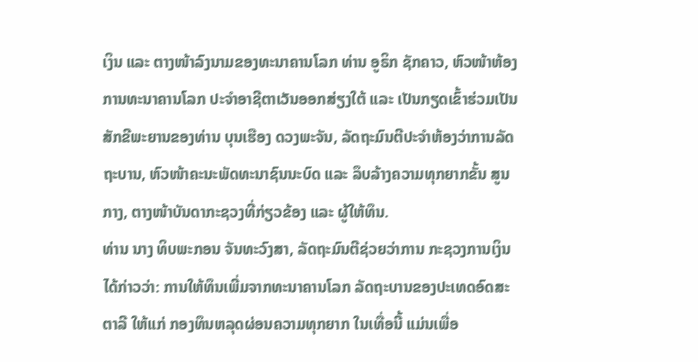ເງິນ ແລະ ຕາງໜ້າລົງນາມຂອງທະນາຄານໂລກ ທ່ານ ອູຣິກ ຊັກຄາວ, ຫົວໜ້າຫ້ອງການທະນາຄານໂລກ ປະຈໍາອາຊີຕາເວັນອອກສ່ຽງໃຕ້ ແລະ ເປັນກຽດເຂົ້າຮ່ວມເປັນສັກຂີພະຍານຂອງທ່ານ ບຸນເຮືອງ ດວງພະຈັນ, ລັດຖະມົນຕີປະຈໍາຫ້ອງວ່າການລັດຖະບານ, ຫົວໜ້າຄະນະພັດທະນາຊົນນະບົດ ແລະ ລຶບລ້າງຄວາມທຸກຍາກຂັ້ນ ສູນກາງ, ຕາງໜ້າບັນດາກະຊວງທີ່ກ່ຽວຂ້ອງ ແລະ ຜູ້ໃຫ້ທຶນ.
ທ່ານ ນາງ ທິບພະກອນ ຈັນທະວົງສາ, ລັດຖະມົນຕີຊ່ວຍວ່າການ ກະຊວງການເງິນ ໄດ້ກ່າວວ່າ: ການໃຫ້ທຶນເພີ່ມຈາກທະນາຄານໂລກ ລັດຖະບານຂອງປະເທດອົດສະຕາລີ ໃຫ້ແກ່ ກອງທຶນຫລຸດຜ່ອນຄວາມທຸກຍາກ ໃນເທື່ອນີ້ ແມ່ນເພື່ອ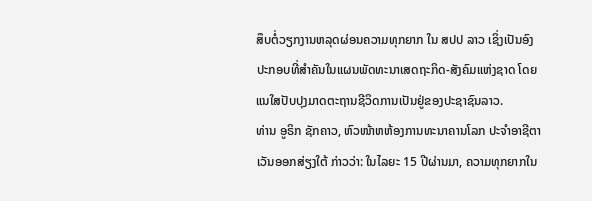ສຶບຕໍ່ວຽກງານຫລຸດຜ່ອນຄວາມທຸກຍາກ ໃນ ສປປ ລາວ ເຊິ່ງເປັນອົງປະກອບທີ່ສໍາຄັນໃນແຜນພັດທະນາເສດຖະກິດ-ສັງຄົມແຫ່ງຊາດ ໂດຍແນໃສປັບປຸງມາດຕະຖານຊີວິດການເປັນຢູ່ຂອງປະຊາຊົນລາວ.
ທ່ານ ອູຣິກ ຊັກຄາວ, ຫົວໜ້າຫຫ້ອງການທະນາຄານໂລກ ປະຈໍາອາຊີຕາເວັນອອກສ່ຽງໃຕ້ ກ່າວວ່າ: ໃນໄລຍະ 15 ປີຜ່ານມາ, ຄວາມທຸກຍາກໃນ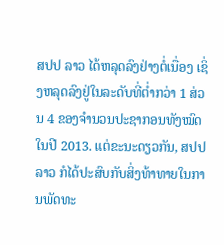ສປປ ລາວ ໄດ້ຫລຸດລົງຢ່າງຕໍ່ເນື່ອງ ເຊິ່ງຫລຸດລົງຢູ່ໃນລະດັບທີ່ຕໍ່າກວ່າ 1 ສ່ວນ 4 ຂອງຈໍານວນປະຊາກອນທັງໝົດໃນປີ 2013. ແຕ່ຂະນະດຽວກັນ, ສປປ ລາວ ກໍໄດ້ປະສົບກັບສິ່ງທ້າທາຍໃນການພັດທະ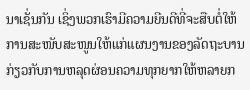ນາເຊັ່ນກັນ ເຊິ່ງພວກເຮົາມີຄວາມຍີນດີທີ່ຈະສືບຕໍ່ໃຫ້ການສະໜັບສະໜູນໃຫ້ແກ່ແຜນງານຂອງລັດຖະບານກ່ຽວກັບການຫລຸດຜ່ອນຄວາມທຸກຍາກໃຫ້ຫລາຍກ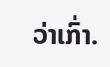ວ່າເກົ່າ.